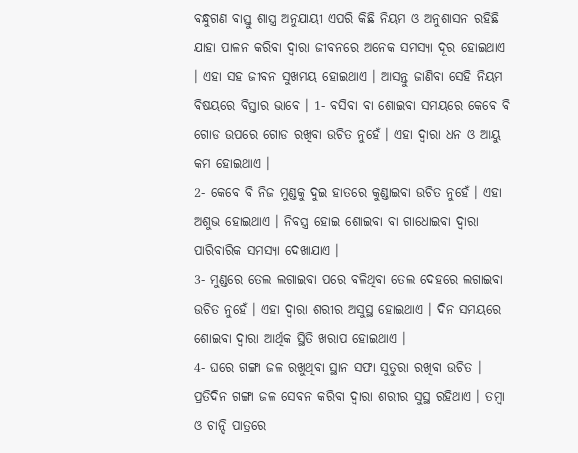ବନ୍ଧୁଗଣ ବାସ୍ତୁ ଶାସ୍ତ୍ର ଅନୁଯାୟୀ ଏପରି କିଛି ନିୟମ ଓ ଅନୁଶାସନ ରହିଛି ଯାହା ପାଳନ କରିବା ଦ୍ଵାରା ଜୀବନରେ ଅନେକ ସମସ୍ଯା ଦୂର ହୋଇଥାଏ । ଏହା ସହ ଜୀବନ ସୁଖମୟ ହୋଇଥାଏ । ଆସନ୍ତୁ ଜାଣିବା ସେହି ନିୟମ ବିଷୟରେ ବିସ୍ତାର ଭାବେ । 1- ବସିବା ବା ଶୋଇବା ସମୟରେ କେବେ ବି ଗୋଡ ଉପରେ ଗୋଡ ରଖିବା ଉଚିତ ନୁହେଁ । ଏହା ଦ୍ଵାରା ଧନ ଓ ଆୟୁ କମ ହୋଇଥାଏ ।
2- କେବେ ବି ନିଜ ମୁଣ୍ଡକୁ ଦୁଇ ହାତରେ କୁଣ୍ଡାଇବା ଉଚିତ ନୁହେଁ । ଏହା ଅଶୁଭ ହୋଇଥାଏ । ନିବସ୍ତ୍ର ହୋଇ ଶୋଇବା ବା ଗାଧୋଇବା ଦ୍ଵାରା ପାରିବାରିକ ସମସ୍ଯା ଦେଖାଯାଏ ।
3- ମୁଣ୍ଡରେ ତେଲ ଲଗାଇବା ପରେ ବଳିଥିବା ତେଲ ଦେହରେ ଲଗାଇବା ଉଚିତ ନୁହେଁ । ଏହା ଦ୍ଵାରା ଶରୀର ଅସୁସ୍ଥ ହୋଇଥାଏ । ଦିନ ସମୟରେ ଶୋଇବା ଦ୍ଵାରା ଆର୍ଥିକ ସ୍ଥିତି ଖରାପ ହୋଇଥାଏ ।
4- ଘରେ ଗଙ୍ଗା ଜଳ ରଖୁଥିବା ସ୍ଥାନ ସଫା ସୁତୁରା ରଖିବା ଉଚିତ । ପ୍ରତିଦିନ ଗଙ୍ଗା ଜଳ ସେବନ କରିବା ଦ୍ଵାରା ଶରୀର ସୁସ୍ଥ ରହିଥାଏ । ତମ୍ବା ଓ ଚାନ୍ଦି ପାତ୍ରରେ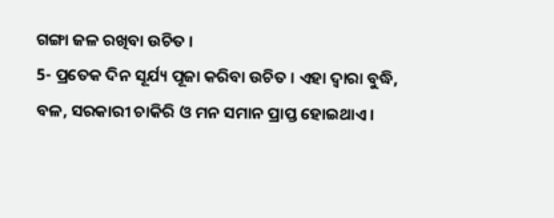ଗଙ୍ଗା ଜଳ ରଖିବା ଉଚିତ ।
5- ପ୍ରତେକ ଦିନ ସୂର୍ଯ୍ୟ ପୂଜା କରିବା ଉଚିତ । ଏହା ଦ୍ଵାରା ବୁଦ୍ଧି, ବଳ, ସରକାରୀ ଚାକିରି ଓ ମନ ସମାନ ପ୍ରାପ୍ତ ହୋଇଥାଏ ।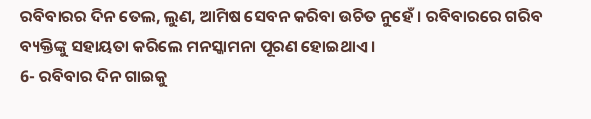ରବିବାରର ଦିନ ତେଲ, ଲୁଣ, ଆମିଷ ସେବନ କରିବା ଉଚିତ ନୁହେଁ । ରବିବାରରେ ଗରିବ ବ୍ୟକ୍ତିଙ୍କୁ ସହାୟତା କରିଲେ ମନସ୍କାମନା ପୂରଣ ହୋଇଥାଏ ।
6- ରବିବାର ଦିନ ଗାଇକୁ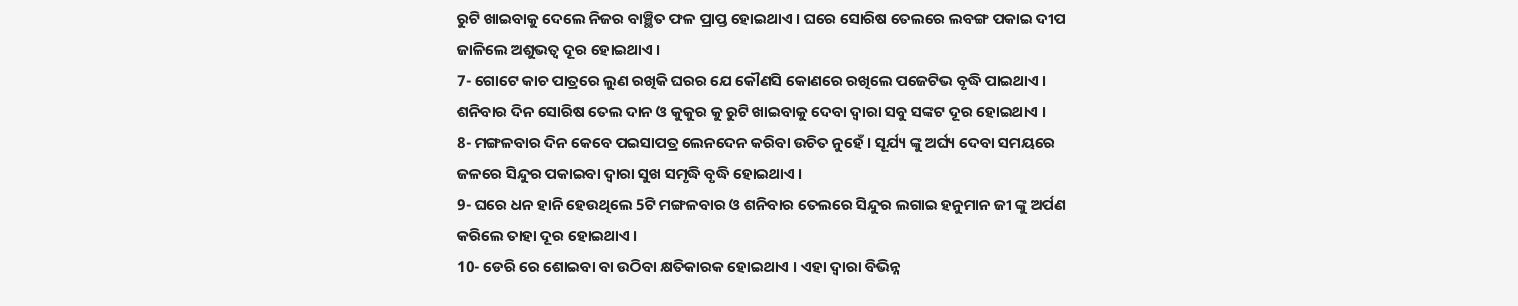ରୁଟି ଖାଇବାକୁ ଦେଲେ ନିଜର ବାଞ୍ଛିତ ଫଳ ପ୍ରାପ୍ତ ହୋଇଥାଏ । ଘରେ ସୋରିଷ ତେଲରେ ଲବଙ୍ଗ ପକାଇ ଦୀପ ଜାଳିଲେ ଅଶୁଭତ୍ଵ ଦୂର ହୋଇଥାଏ ।
7- ଗୋଟେ କାଚ ପାତ୍ରରେ ଲୁଣ ରଖିକି ଘରର ଯେ କୌଣସି କୋଣରେ ରଖିଲେ ପଜେଟିଭ ବୃଦ୍ଧି ପାଇଥାଏ । ଶନିବାର ଦିନ ସୋରିଷ ତେଲ ଦାନ ଓ କୁକୁର କୁ ରୁଟି ଖାଇବାକୁ ଦେବା ଦ୍ଵାରା ସବୁ ସଙ୍କଟ ଦୂର ହୋଇଥାଏ ।
8- ମଙ୍ଗଳବାର ଦିନ କେବେ ପଇସାପତ୍ର ଲେନଦେନ କରିବା ଉଚିତ ନୁହେଁ । ସୂର୍ଯ୍ୟ ଙ୍କୁ ଅର୍ଘ୍ୟ ଦେବା ସମୟରେ ଜଳରେ ସିନ୍ଦୁର ପକାଇବା ଦ୍ଵାରା ସୁଖ ସମୃଦ୍ଧି ବୃଦ୍ଧି ହୋଇଥାଏ ।
9- ଘରେ ଧନ ହାନି ହେଉଥିଲେ 5ଟି ମଙ୍ଗଳବାର ଓ ଶନିବାର ତେଲରେ ସିନ୍ଦୁର ଲଗାଇ ହନୁମାନ ଜୀ ଙ୍କୁ ଅର୍ପଣ କରିଲେ ତାହା ଦୂର ହୋଇଥାଏ ।
10- ଡେରି ରେ ଶୋଇବା ବା ଉଠିବା କ୍ଷତିକାରକ ହୋଇଥାଏ । ଏହା ଦ୍ଵାରା ବିଭିନ୍ନ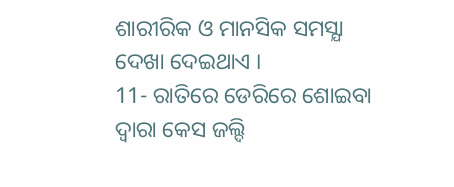ଶାରୀରିକ ଓ ମାନସିକ ସମସ୍ଯା ଦେଖା ଦେଇଥାଏ ।
11- ରାତିରେ ଡେରିରେ ଶୋଇବା ଦ୍ଵାରା କେସ ଜଲ୍ଦି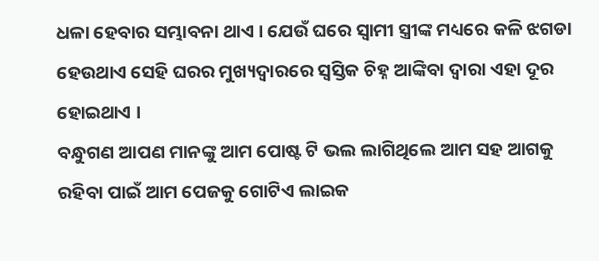ଧଳା ହେବାର ସମ୍ଭାବନା ଥାଏ । ଯେଉଁ ଘରେ ସ୍ଵାମୀ ସ୍ତ୍ରୀଙ୍କ ମଧ୍ୟରେ କଳି ଝଗଡା ହେଉଥାଏ ସେହି ଘରର ମୁଖ୍ୟଦ୍ଵାରରେ ସ୍ଵସ୍ତିକ ଚିହ୍ନ ଆଙ୍କିବା ଦ୍ଵାରା ଏହା ଦୂର ହୋଇଥାଏ ।
ବନ୍ଧୁଗଣ ଆପଣ ମାନଙ୍କୁ ଆମ ପୋଷ୍ଟ ଟି ଭଲ ଲାଗିଥିଲେ ଆମ ସହ ଆଗକୁ ରହିବା ପାଇଁ ଆମ ପେଜକୁ ଗୋଟିଏ ଲାଇକ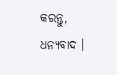କରନ୍ତୁ, ଧନ୍ୟବାଦ ।